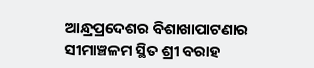ଆନ୍ଧ୍ରପ୍ରଦେଶର ବିଶାଖାପାଟଣାର ସୀମାଞ୍ଚଳମ ସ୍ଥିତ ଶ୍ରୀ ବରାହ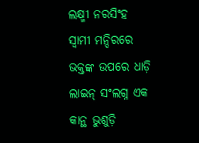ଲକ୍ଷ୍ମୀ ନରସିଂହ ସ୍ୱାମୀ ମନ୍ଦିରରେ ଭକ୍ତଙ୍କ ଉପରେ ଧାଡ଼ି ଲାଇନ୍ ସଂଲଗ୍ନ ଏକ କାନ୍ଥ ଭୁଶୁଡ଼ି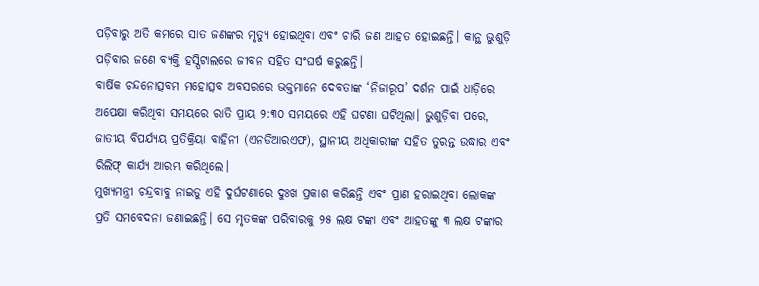ପଡ଼ିବାରୁ ଅତି କମରେ ସାତ ଜଣଙ୍କର ମୃତ୍ୟୁ ହୋଇଥିବା ଏବଂ ଚାରି ଜଣ ଆହତ ହୋଇଛନ୍ତି। କାନ୍ଥ ଭୁଶୁଡ଼ି ପଡ଼ିବାର ଜଣେ ବ୍ୟକ୍ତି ହସ୍ପିଟାଲରେ ଜୀବନ ସହିତ ସଂଘର୍ଷ କରୁଛନ୍ତି।
ବାର୍ଷିକ ଚନ୍ଦନୋତ୍ସବମ ମହୋତ୍ସବ ଅବସରରେ ଭକ୍ତମାନେ ଦେବତାଙ୍କ ‘ନିଜାରୂପ’ ଦର୍ଶନ ପାଇଁ ଧାଡ଼ିରେ ଅପେକ୍ଷା କରିଥିବା ସମୟରେ ରାତି ପ୍ରାୟ ୨:୩୦ ସମୟରେ ଏହି ଘଟଣା ଘଟିଥିଲା। ଭୁଶୁଡ଼ିବା ପରେ, ଜାତୀୟ ବିପର୍ଯ୍ୟୟ ପ୍ରତିକ୍ରିୟା ବାହିନୀ (ଏନଡିଆରଏଫ), ସ୍ଥାନୀୟ ଅଧିକାରୀଙ୍କ ସହିତ ତୁରନ୍ତ ଉଦ୍ଧାର ଏବଂ ରିଲିଫ୍ କାର୍ଯ୍ୟ ଆରମ୍ଭ କରିଥିଲେ।
ମୁଖ୍ୟମନ୍ତ୍ରୀ ଚନ୍ଦ୍ରବାବୁ ନାଇଡୁ ଏହି ଦୁର୍ଘଟଣାରେ ଦୁଃଖ ପ୍ରକାଶ କରିଛନ୍ତି ଏବଂ ପ୍ରାଣ ହରାଇଥିବା ଲୋକଙ୍କ ପ୍ରତି ସମବେଦନା ଜଣାଇଛନ୍ତି। ସେ ମୃତକଙ୍କ ପରିବାରକୁ ୨୫ ଲକ୍ଷ ଟଙ୍କା ଏବଂ ଆହତଙ୍କୁ ୩ ଲକ୍ଷ ଟଙ୍କାର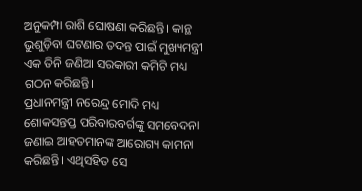ଅନୁକମ୍ପା ରାଶି ଘୋଷଣା କରିଛନ୍ତି। କାନ୍ଥ ଭୁଶୁଡ଼ିବା ଘଟଣାର ତଦନ୍ତ ପାଇଁ ମୁଖ୍ୟମନ୍ତ୍ରୀ ଏକ ତିନି ଜଣିଆ ସରକାରୀ କମିଟି ମଧ୍ୟ ଗଠନ କରିଛନ୍ତି।
ପ୍ରଧାନମନ୍ତ୍ରୀ ନରେନ୍ଦ୍ର ମୋଦି ମଧ୍ୟ ଶୋକସନ୍ତପ୍ତ ପରିବାରବର୍ଗଙ୍କୁ ସମବେଦନା ଜଣାଇ ଆହତମାନଙ୍କ ଆରୋଗ୍ୟ କାମନା କରିଛନ୍ତି। ଏଥିସହିତ ସେ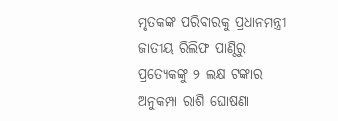ମୃତକଙ୍କ ପରିବାରକୁ ପ୍ରଧାନମନ୍ତ୍ରୀ ଜାତୀୟ ରିଲିଫ ପାଣ୍ଠିରୁ ପ୍ରତ୍ୟେକଙ୍କୁ ୨ ଲକ୍ଷ ଟଙ୍କାର ଅନୁକମ୍ପା ରାଶି ଘୋଷଣା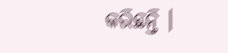କରିଛନ୍ତି ।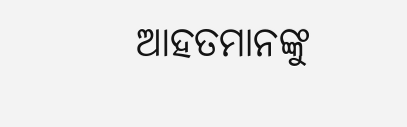ଆହତମାନଙ୍କୁ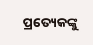ପ୍ରତ୍ୟେକଙ୍କୁ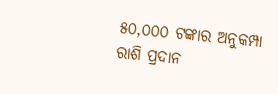୫୦,୦୦୦ ଟଙ୍କାର ଅନୁକମ୍ପା ରାଶି ପ୍ରଦାନ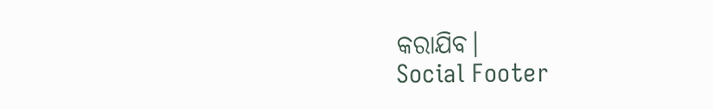କରାଯିବ।
Social Footer